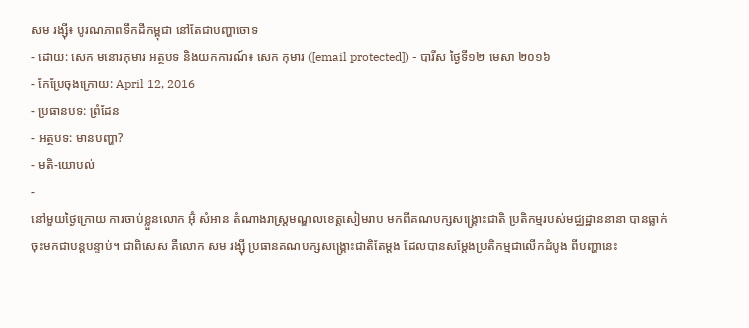សម រង្ស៊ី៖ បូរណភាពទឹកដីកម្ពុជា នៅតែជាបញ្ហាចោទ
- ដោយ: សេក មនោរកុមារ អត្ថបទ និងយកការណ៍៖ សេក កុមារ ([email protected]) - បារីស ថ្ងៃទី១២ មេសា ២០១៦
- កែប្រែចុងក្រោយ: April 12, 2016
- ប្រធានបទ: ព្រំដែន
- អត្ថបទ: មានបញ្ហា?
- មតិ-យោបល់
-
នៅមួយថ្ងៃក្រោយ ការចាប់ខ្លួនលោក អ៊ុំ សំអាន តំណាងរាស្ត្រមណ្ឌលខេត្តសៀមរាប មកពីគណបក្សសង្គ្រោះជាតិ ប្រតិកម្មរបស់មជ្ឈដ្ឋាននានា បានធ្លាក់ចុះមកជាបន្តបន្ទាប់។ ជាពិសេស គឺលោក សម រង្ស៊ី ប្រធានគណបក្សសង្គ្រោះជាតិតែម្ដង ដែលបានសម្ដែងប្រតិកម្មជាលើកដំបូង ពីបញ្ហានេះ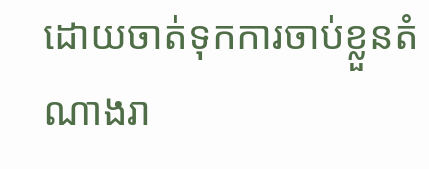ដោយចាត់ទុកការចាប់ខ្លួនតំណាងរា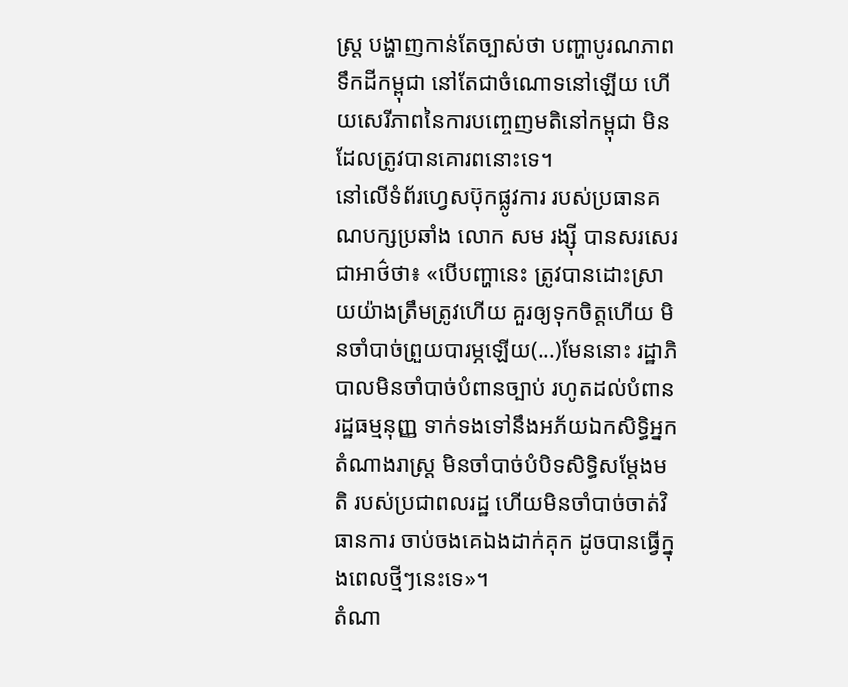ស្ត្រ បង្ហាញកាន់តែច្បាស់ថា បញ្ហាបូរណភាពទឹកដីកម្ពុជា នៅតែជាចំណោទនៅឡើយ ហើយសេរីភាពនៃការបញ្ចេញមតិនៅកម្ពុជា មិនដែលត្រូវបានគោរពនោះទេ។
នៅលើទំព័រហ្វេសប៊ុកផ្លូវការ របស់ប្រធានគណបក្សប្រឆាំង លោក សម រង្ស៊ី បានសរសេរជាអាថ៌ថា៖ «បើបញ្ហានេះ ត្រូវបានដោះស្រាយយ៉ាងត្រឹមត្រូវហើយ គួរឲ្យទុកចិត្តហើយ មិនចាំបាច់ព្រួយបារម្ភឡើយ(...)មែននោះ រដ្ឋាភិបាលមិនចាំបាច់បំពានច្បាប់ រហូតដល់បំពានរដ្ឋធម្មនុញ្ញ ទាក់ទងទៅនឹងអភ័យឯកសិទ្ធិអ្នកតំណាងរាស្ត្រ មិនចាំបាច់បំបិទសិទ្ធិសម្តែងមតិ របស់ប្រជាពលរដ្ឋ ហើយមិនចាំបាច់ចាត់វិធានការ ចាប់ចងគេឯងដាក់គុក ដូចបានធ្វើក្នុងពេលថ្មីៗនេះទេ»។
តំណា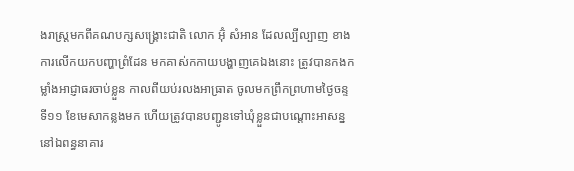ងរាស្ត្រមកពីគណបក្សសង្គ្រោះជាតិ លោក អ៊ុំ សំអាន ដែលល្បីល្បាញ ខាងការលើកយកបញ្ហាព្រំដែន មកគាស់កកាយបង្ហាញគេឯងនោះ ត្រូវបានកងកម្លាំងអាជ្ញាធរចាប់ខ្លួន កាលពីយប់រលងអាធ្រាត ចូលមកព្រឹកព្រហាមថ្ងៃចន្ទ ទី១១ ខែមេសាកន្លងមក ហើយត្រូវបានបញ្ជូនទៅឃុំខ្លួនជាបណ្ដោះអាសន្ន នៅឯពន្ធនាគារ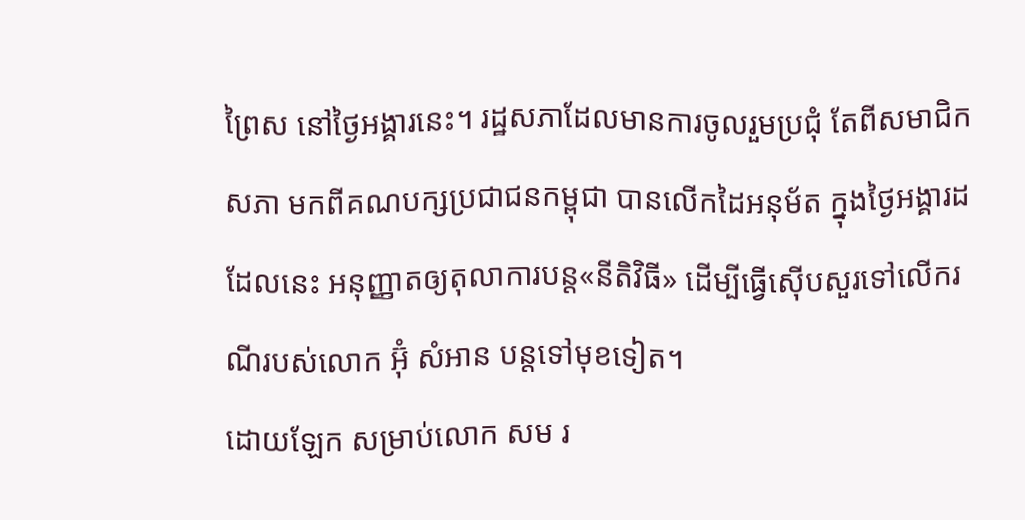ព្រៃស នៅថ្ងៃអង្គារនេះ។ រដ្ឋសភាដែលមានការចូលរួមប្រជុំ តែពីសមាជិកសភា មកពីគណបក្សប្រជាជនកម្ពុជា បានលើកដៃអនុម័ត ក្នុងថ្ងៃអង្គារដដែលនេះ អនុញ្ញាតឲ្យតុលាការបន្ត«នីតិវិធី» ដើម្បីធ្វើស៊ើបសួរទៅលើករណីរបស់លោក អ៊ុំ សំអាន បន្តទៅមុខទៀត។
ដោយឡែក សម្រាប់លោក សម រ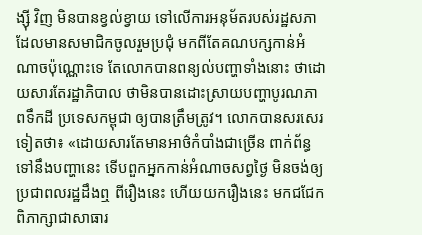ង្ស៊ី វិញ មិនបានខ្វល់ខ្វាយ ទៅលើការអនុម័តរបស់រដ្ឋសភា ដែលមានសមាជិកចូលរួមប្រជុំ មកពីតែគណបក្សកាន់អំណាចប៉ុណ្ណោះទេ តែលោកបានពន្យល់បញ្ហាទាំងនោះ ថាដោយសារតែរដ្ឋាភិបាល ថាមិនបានដោះស្រាយបញ្ហាបូរណភាពទឹកដី ប្រទេសកម្ពុជា ឲ្យបានត្រឹមត្រូវ។ លោកបានសរសេរទៀតថា៖ «ដោយសារតែមានអាថ៌កំបាំងជាច្រើន ពាក់ព័ន្ធទៅនឹងបញ្ហានេះ ទើបពួកអ្នកកាន់អំណាចសព្វថ្ងៃ មិនចង់ឲ្យប្រជាពលរដ្ឋដឹងឮ ពីរឿងនេះ ហើយយករឿងនេះ មកជជែកពិភាក្សាជាសាធារ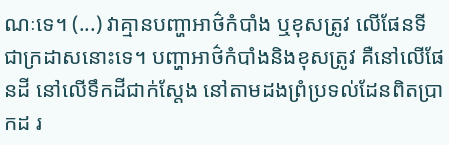ណៈទេ។ (...) វាគ្មានបញ្ហាអាថ៌កំបាំង ឬខុសត្រូវ លើផែនទីជាក្រដាសនោះទេ។ បញ្ហាអាថ៌កំបាំងនិងខុសត្រូវ គឺនៅលើផែនដី នៅលើទឹកដីជាក់ស្តែង នៅតាមដងព្រំប្រទល់ដែនពិតប្រាកដ រ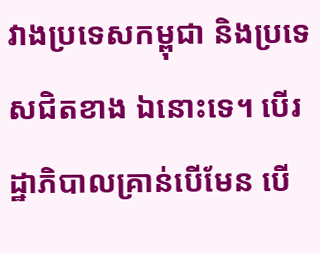វាងប្រទេសកម្ពុជា និងប្រទេសជិតខាង ឯនោះទេ។ បើរដ្ឋាភិបាលគ្រាន់បើមែន បើ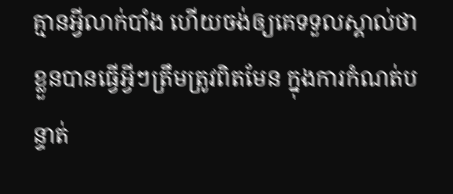គ្មានអ្វីលាក់បាំង ហើយចង់ឲ្យគេទទួលស្គាល់ថា ខ្លួនបានធ្វើអ្វីៗត្រឹមត្រូវពិតមែន ក្នុងការកំណត់បន្ទាត់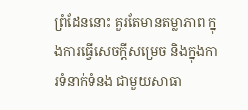ព្រំដែននោះ គួរតែមានតម្លាភាព ក្នុងការធ្វើសេចក្តីសម្រេច និងក្នុងការទំនាក់ទំនង ជាមួយសាធា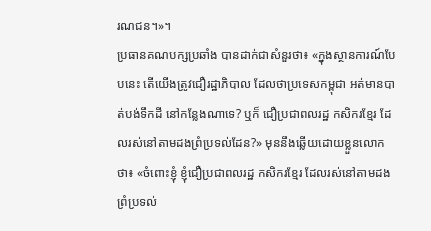រណជន។»។
ប្រធានគណបក្សប្រឆាំង បានដាក់ជាសំនួរថា៖ «ក្នុងស្ថានការណ៍បែបនេះ តើយើងត្រូវជឿរដ្ឋាភិបាល ដែលថាប្រទេសកម្ពុជា អត់មានបាត់បង់ទឹកដី នៅកន្លែងណាទេ? ឬក៏ ជឿប្រជាពលរដ្ឋ កសិករខ្មែរ ដែលរស់នៅតាមដងព្រំប្រទល់ដែន?» មុននឹងឆ្លើយដោយខ្លួនលោកថា៖ «ចំពោះខ្ញុំ ខ្ញុំជឿប្រជាពលរដ្ឋ កសិករខ្មែរ ដែលរស់នៅតាមដងព្រំប្រទល់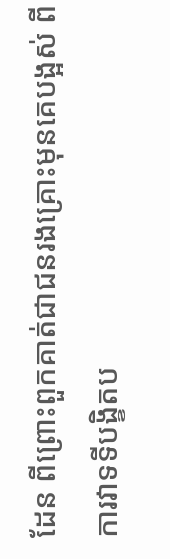ដែន ពីព្រោះពួកគាត់ជាជនរងគ្រោះមុនគេបង្អស់ ពីការវាទទីបង្ខិតប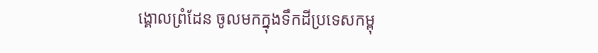ង្គោលព្រំដែន ចូលមកក្នុងទឹកដីប្រទេសកម្ពុ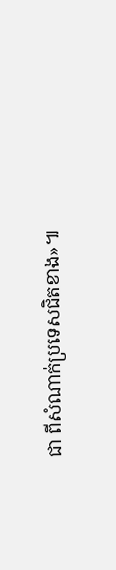ជា ពីសំណាក់ប្រទេសជិតខាង»៕